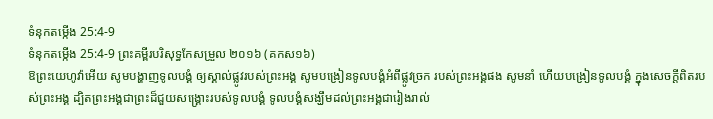ទំនុកតម្កើង 25:4-9
ទំនុកតម្កើង 25:4-9 ព្រះគម្ពីរបរិសុទ្ធកែសម្រួល ២០១៦ (គកស១៦)
ឱព្រះយេហូវ៉ាអើយ សូមបង្ហាញទូលបង្គំ ឲ្យស្គាល់ផ្លូវរបស់ព្រះអង្គ សូមបង្រៀនទូលបង្គំអំពីផ្លូវច្រក របស់ព្រះអង្គផង សូមនាំ ហើយបង្រៀនទូលបង្គំ ក្នុងសេចក្ដីពិតរបស់ព្រះអង្គ ដ្បិតព្រះអង្គជាព្រះដ៏ជួយសង្គ្រោះរបស់ទូលបង្គំ ទូលបង្គំសង្ឃឹមដល់ព្រះអង្គជារៀងរាល់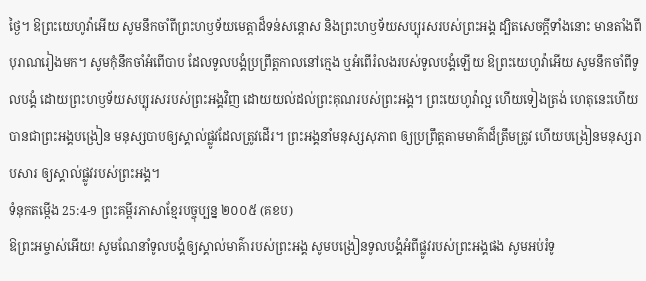ថ្ងៃ។ ឱព្រះយេហូវ៉ាអើយ សូមនឹកចាំពីព្រះហឫទ័យមេត្តាដ៏ទន់សន្ដោស និងព្រះហឫទ័យសប្បុរសរបស់ព្រះអង្គ ដ្បិតសេចក្ដីទាំងនោះ មានតាំងពីបុរាណរៀងមក។ សូមកុំនឹកចាំអំពើបាប ដែលទូលបង្គំប្រព្រឹត្តកាលនៅក្មេង ឬអំពើរំលងរបស់ទូលបង្គំឡើយ ឱព្រះយេហូវ៉ាអើយ សូមនឹកចាំពីទូលបង្គំ ដោយព្រះហឫទ័យសប្បុរសរបស់ព្រះអង្គវិញ ដោយយល់ដល់ព្រះគុណរបស់ព្រះអង្គ។ ព្រះយេហូវ៉ាល្អ ហើយទៀងត្រង់ ហេតុនេះហើយបានជាព្រះអង្គបង្រៀន មនុស្សបាបឲ្យស្គាល់ផ្លូវដែលត្រូវដើរ។ ព្រះអង្គនាំមនុស្សសុភាព ឲ្យប្រព្រឹត្តតាមមាគ៌ាដ៏ត្រឹមត្រូវ ហើយបង្រៀនមនុស្សរាបសារ ឲ្យស្គាល់ផ្លូវរបស់ព្រះអង្គ។
ទំនុកតម្កើង 25:4-9 ព្រះគម្ពីរភាសាខ្មែរបច្ចុប្បន្ន ២០០៥ (គខប)
ឱព្រះអម្ចាស់អើយ! សូមណែនាំទូលបង្គំឲ្យស្គាល់មាគ៌ារបស់ព្រះអង្គ សូមបង្រៀនទូលបង្គំអំពីផ្លូវរបស់ព្រះអង្គផង សូមអប់រំទូ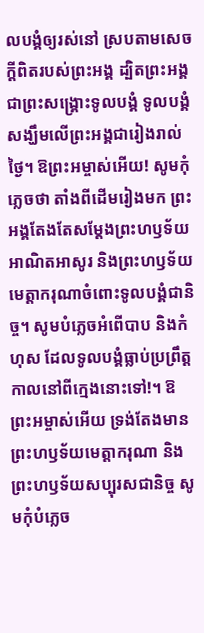លបង្គំឲ្យរស់នៅ ស្របតាមសេចក្ដីពិតរបស់ព្រះអង្គ ដ្បិតព្រះអង្គជាព្រះសង្គ្រោះទូលបង្គំ ទូលបង្គំសង្ឃឹមលើព្រះអង្គជារៀងរាល់ថ្ងៃ។ ឱព្រះអម្ចាស់អើយ! សូមកុំភ្លេចថា តាំងពីដើមរៀងមក ព្រះអង្គតែងតែសម្តែងព្រះហឫទ័យអាណិតអាសូរ និងព្រះហឫទ័យមេត្តាករុណាចំពោះទូលបង្គំជានិច្ច។ សូមបំភ្លេចអំពើបាប និងកំហុស ដែលទូលបង្គំធ្លាប់ប្រព្រឹត្ត កាលនៅពីក្មេងនោះទៅ!។ ឱព្រះអម្ចាស់អើយ ទ្រង់តែងមានព្រះហឫទ័យមេត្តាករុណា និងព្រះហឫទ័យសប្បុរសជានិច្ច សូមកុំបំភ្លេច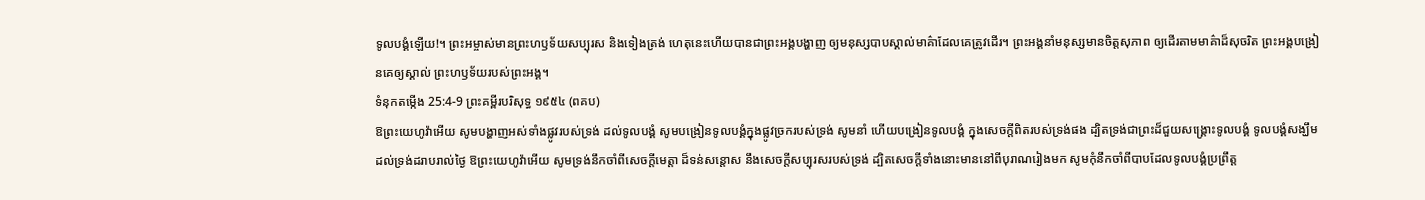ទូលបង្គំឡើយ!។ ព្រះអម្ចាស់មានព្រះហឫទ័យសប្បុរស និងទៀងត្រង់ ហេតុនេះហើយបានជាព្រះអង្គបង្ហាញ ឲ្យមនុស្សបាបស្គាល់មាគ៌ាដែលគេត្រូវដើរ។ ព្រះអង្គនាំមនុស្សមានចិត្តសុភាព ឲ្យដើរតាមមាគ៌ាដ៏សុចរិត ព្រះអង្គបង្រៀនគេឲ្យស្គាល់ ព្រះហឫទ័យរបស់ព្រះអង្គ។
ទំនុកតម្កើង 25:4-9 ព្រះគម្ពីរបរិសុទ្ធ ១៩៥៤ (ពគប)
ឱព្រះយេហូវ៉ាអើយ សូមបង្ហាញអស់ទាំងផ្លូវរបស់ទ្រង់ ដល់ទូលបង្គំ សូមបង្រៀនទូលបង្គំក្នុងផ្លូវច្រករបស់ទ្រង់ សូមនាំ ហើយបង្រៀនទូលបង្គំ ក្នុងសេចក្ដីពិតរបស់ទ្រង់ផង ដ្បិតទ្រង់ជាព្រះដ៏ជួយសង្គ្រោះទូលបង្គំ ទូលបង្គំសង្ឃឹមដល់ទ្រង់ដរាបរាល់ថ្ងៃ ឱព្រះយេហូវ៉ាអើយ សូមទ្រង់នឹកចាំពីសេចក្ដីមេត្តា ដ៏ទន់សន្តោស នឹងសេចក្ដីសប្បុរសរបស់ទ្រង់ ដ្បិតសេចក្ដីទាំងនោះមាននៅពីបុរាណរៀងមក សូមកុំនឹកចាំពីបាបដែលទូលបង្គំប្រព្រឹត្ត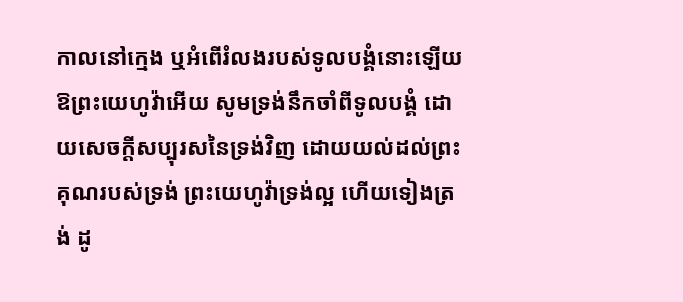កាលនៅក្មេង ឬអំពើរំលងរបស់ទូលបង្គំនោះឡើយ ឱព្រះយេហូវ៉ាអើយ សូមទ្រង់នឹកចាំពីទូលបង្គំ ដោយសេចក្ដីសប្បុរសនៃទ្រង់វិញ ដោយយល់ដល់ព្រះគុណរបស់ទ្រង់ ព្រះយេហូវ៉ាទ្រង់ល្អ ហើយទៀងត្រង់ ដូ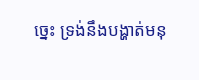ច្នេះ ទ្រង់នឹងបង្ហាត់មនុ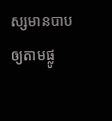ស្សមានបាបឲ្យតាមផ្លូ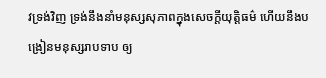វទ្រង់វិញ ទ្រង់នឹងនាំមនុស្សសុភាពក្នុងសេចក្ដីយុត្តិធម៌ ហើយនឹងបង្រៀនមនុស្សរាបទាប ឲ្យ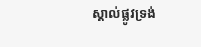ស្គាល់ផ្លូវទ្រង់